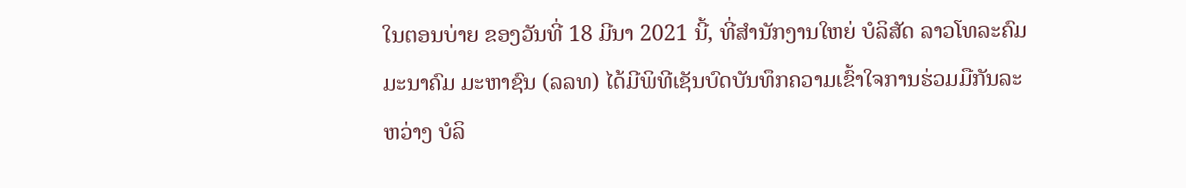ໃນຕອນບ່າຍ ຂອງວັນທີ່ 18 ມີນາ 2021 ນີ້, ທີ່ສຳນັກງານໃຫຍ່ ບໍລິສັດ ລາວໂທລະຄົມມະນາຄົມ ມະຫາຊົນ (ລລທ) ໄດ້ມີພິທີເຊັນບົດບັນທຶກຄວາມເຂົ້າໃຈການຮ່ວມມືກັນລະຫວ່າງ ບໍລິ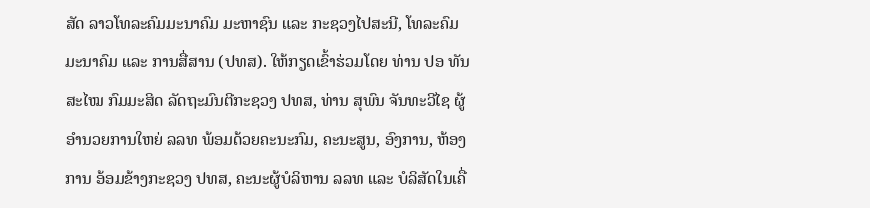ສັດ ລາວໂທລະຄົມມະນາຄົມ ມະຫາຊົນ ແລະ ກະຊວງໄປສະນີ, ໂທລະຄົມມະນາຄົມ ແລະ ການສື່ສານ (ປທສ). ໃຫ້ກຽດເຂົ້າຮ່ວມໂດຍ ທ່ານ ປອ ທັນສະໄໝ ກົມມະສິດ ລັດຖະມົນຕີກະຊວງ ປທສ, ທ່ານ ສຸພົນ ຈັນທະວີໄຊ ຜູ້ອຳນວຍການໃຫຍ່ ລລທ ພ້ອມດ້ວຍຄະນະກົມ, ຄະນະສູນ, ອົງການ, ຫ້ອງການ ອ້ອມຂ້າງກະຊວງ ປທສ, ຄະນະຜູ້ບໍລິຫານ ລລທ ແລະ ບໍລິສັດໃນເຄື່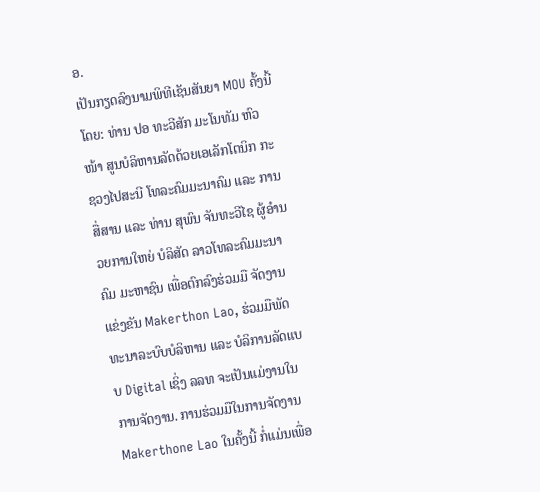ອ.
ເປັນກຽດລົງນາມພິທີເຊັນສັນຍາ MOU ຄັ້ງນີ້ໂດຍ: ທ່ານ ປອ ທະວີສັກ ມະໂນທັມ ຫົວໜ້າ ສູນບໍລິຫານລັດດ້ວຍເອເລັກໂຕນິກ ກະຊວງໄປສະນີ ໂທລະຄົມມະນາຄົມ ແລະ ການສື່ສານ ແລະ ທ່ານ ສຸພົນ ຈັນທະວີໄຊ ຜູ້ອຳນວຍການໃຫຍ່ ບໍລິສັດ ລາວໂທລະຄົມມະນາຄົມ ມະຫາຊົນ ເພື່ອຕົກລົງຮ່ວມມື ຈັດງານແຂ່ງຂັນ Makerthon Lao, ຮ່ວມມືພັດທະນາລະບົບບໍລິຫານ ແລະ ບໍລິການລັດແບບ Digital ເຊິ່ງ ລລທ ຈະເປັນແມ່ງານໃນການຈັດງານ. ການຮ່ວມມືໃນການຈັດງານ Makerthone Lao ໃນຄັ້ງນີ້ ກໍ່ແມ່ນເພື່ອ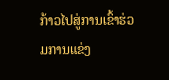ກ້າວໄປສູ່ການເຂົ້າຮ່ວມການແຂ່ງ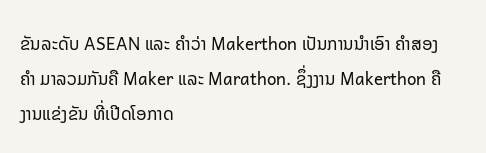ຂັນລະດັບ ASEAN ແລະ ຄໍາວ່າ Makerthon ເປັນການນຳເອົາ ຄຳສອງຄຳ ມາລວມກັນຄື Maker ແລະ Marathon. ຊຶ່ງງານ Makerthon ຄືງານແຂ່ງຂັນ ທີ່ເປີດໂອກາດ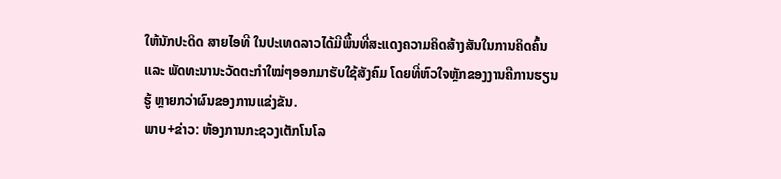ໃຫ້ນັກປະດິດ ສາຍໄອທີ ໃນປະເທດລາວໄດ້ມີພື້ນທີ່ສະແດງຄວາມຄິດສ້າງສັນໃນການຄິດຄົ້ນ ແລະ ພັດທະນານະວັດຕະກຳໃໝ່ໆອອກມາຮັບໃຊ້ສັງຄົມ ໂດຍທີ່ຫົວໃຈຫຼັກຂອງງານຄືການຮຽນຮູ້ ຫຼາຍກວ່າຜົນຂອງການແຂ່ງຂັນ.
ພາບ+ຂ່າວ: ຫ້ອງການກະຊວງເຕັກໂນໂລ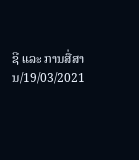ຊີ ແລະ ການສື່ສານ/19/03/2021